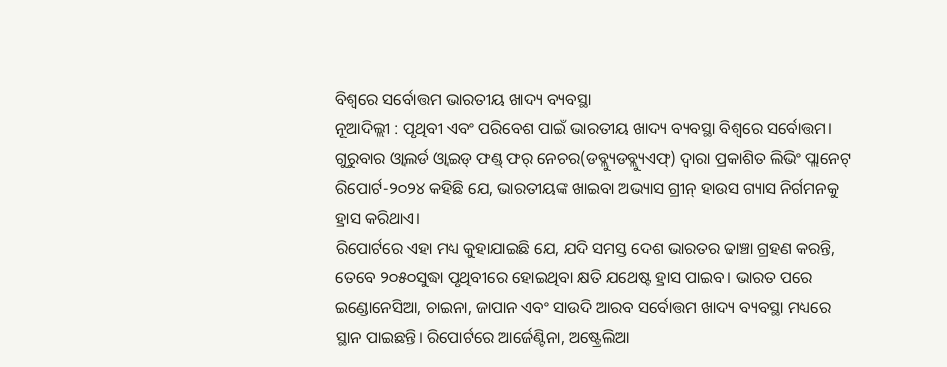ବିଶ୍ୱରେ ସର୍ବୋତ୍ତମ ଭାରତୀୟ ଖାଦ୍ୟ ବ୍ୟବସ୍ଥା
ନୂଆଦିଲ୍ଲୀ : ପୃଥିବୀ ଏବଂ ପରିବେଶ ପାଇଁ ଭାରତୀୟ ଖାଦ୍ୟ ବ୍ୟବସ୍ଥା ବିଶ୍ୱରେ ସର୍ବୋତ୍ତମ। ଗୁରୁବାର ଓ୍ବାଲର୍ଡ ଓ୍ବାଇଡ୍ ଫଣ୍ଡ୍ ଫର୍ ନେଚର(ଡବ୍ଲ୍ୟୁଡବ୍ଲ୍ୟୁଏଫ୍) ଦ୍ୱାରା ପ୍ରକାଶିତ ଲିଭିଂ ପ୍ଲାନେଟ୍ ରିପୋର୍ଟ-୨୦୨୪ କହିଛି ଯେ, ଭାରତୀୟଙ୍କ ଖାଇବା ଅଭ୍ୟାସ ଗ୍ରୀନ୍ ହାଉସ ଗ୍ୟାସ ନିର୍ଗମନକୁ ହ୍ରାସ କରିଥାଏ।
ରିପୋର୍ଟରେ ଏହା ମଧ୍ୟ କୁହାଯାଇଛି ଯେ, ଯଦି ସମସ୍ତ ଦେଶ ଭାରତର ଢାଞ୍ଚା ଗ୍ରହଣ କରନ୍ତି, ତେବେ ୨୦୫୦ସୁଦ୍ଧା ପୃଥିବୀରେ ହୋଇଥିବା କ୍ଷତି ଯଥେଷ୍ଟ ହ୍ରାସ ପାଇବ। ଭାରତ ପରେ ଇଣ୍ଡୋନେସିଆ, ଚାଇନା, ଜାପାନ ଏବଂ ସାଉଦି ଆରବ ସର୍ବୋତ୍ତମ ଖାଦ୍ୟ ବ୍ୟବସ୍ଥା ମଧ୍ୟରେ ସ୍ଥାନ ପାଇଛନ୍ତି। ରିପୋର୍ଟରେ ଆର୍ଜେଣ୍ଟିନା, ଅଷ୍ଟ୍ରେଲିଆ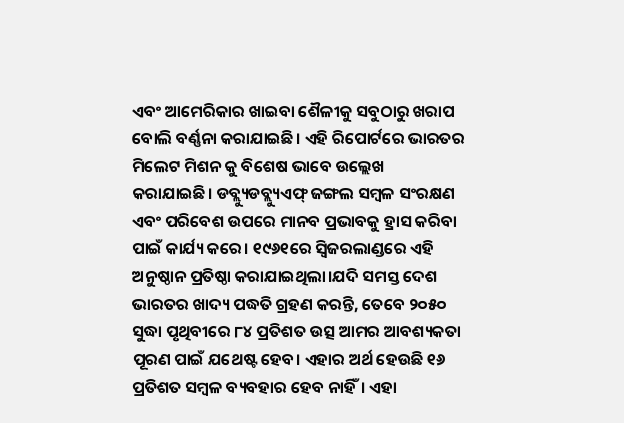ଏବଂ ଆମେରିକାର ଖାଇବା ଶୈଳୀକୁ ସବୁଠାରୁ ଖରାପ ବୋଲି ବର୍ଣ୍ଣନା କରାଯାଇଛି। ଏହି ରିପୋର୍ଟରେ ଭାରତର ମିଲେଟ ମିଶନ କୁ ବିଶେଷ ଭାବେ ଉଲ୍ଲେଖ କରାଯାଇଛି। ଡବ୍ଲ୍ୟୁଡବ୍ଲ୍ୟୁଏଫ୍ ଜଙ୍ଗଲ ସମ୍ବଳ ସଂରକ୍ଷଣ ଏବଂ ପରିବେଶ ଉପରେ ମାନବ ପ୍ରଭାବକୁ ହ୍ରାସ କରିବା ପାଇଁ କାର୍ଯ୍ୟ କରେ। ୧୯୬୧ରେ ସ୍ବିଜରଲାଣ୍ଡରେ ଏହି ଅନୁଷ୍ଠାନ ପ୍ରତିଷ୍ଠା କରାଯାଇଥିଲା।ଯଦି ସମସ୍ତ ଦେଶ ଭାରତର ଖାଦ୍ୟ ପଦ୍ଧତି ଗ୍ରହଣ କରନ୍ତି, ତେବେ ୨୦୫୦ ସୁଦ୍ଧା ପୃଥିବୀରେ ୮୪ ପ୍ରତିଶତ ଉତ୍ସ ଆମର ଆବଶ୍ୟକତା ପୂରଣ ପାଇଁ ଯଥେଷ୍ଟ ହେବ। ଏହାର ଅର୍ଥ ହେଉଛି ୧୬ ପ୍ରତିଶତ ସମ୍ବଳ ବ୍ୟବହାର ହେବ ନାହିଁ। ଏହା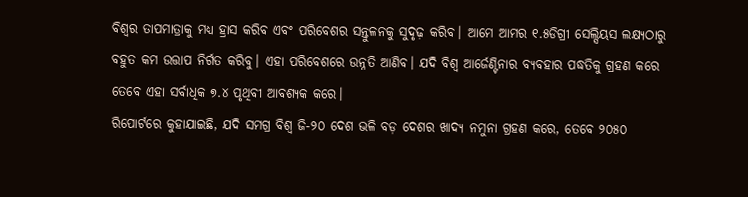ବିଶ୍ୱର ତାପମାତ୍ରାକୁ ମଧ୍ୟ ହ୍ରାସ କରିବ ଏବଂ ପରିବେଶର ସନ୍ତୁଳନକୁ ସୁଦୃଢ଼ କରିବ। ଆମେ ଆମର ୧.୫ଡିଗ୍ରୀ ସେଲ୍ସିୟସ ଲକ୍ଷ୍ୟଠାରୁ ବହୁତ କମ ଉତ୍ତାପ ନିର୍ଗତ କରିବୁ। ଏହା ପରିବେଶରେ ଉନ୍ନତି ଆଣିବ। ଯଦି ବିଶ୍ୱ ଆର୍ଜେଣ୍ଟିନାର ବ୍ୟବହାର ପଦ୍ଧତିକୁ ଗ୍ରହଣ କରେ ତେବେ ଏହା ସର୍ବାଧିକ ୭.୪ ପୃଥିବୀ ଆବଶ୍ୟକ କରେ।
ରିପୋର୍ଟରେ କୁହାଯାଇଛି, ଯଦି ସମଗ୍ର ବିଶ୍ୱ ଜି-୨୦ ଦେଶ ଭଳି ବଡ଼ ଦେଶର ଖାଦ୍ୟ ନମୁନା ଗ୍ରହଣ କରେ, ତେବେ ୨୦୫୦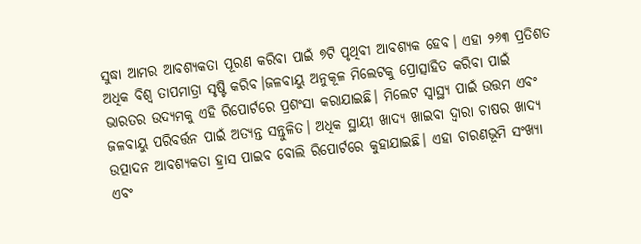ସୁଦ୍ଧା ଆମର ଆବଶ୍ୟକତା ପୂରଣ କରିବା ପାଇଁ ୭ଟି ପୃଥିବୀ ଆବଶ୍ୟକ ହେବ। ଏହା ୨୬୩ ପ୍ରତିଶତ ଅଧିକ ବିଶ୍ୱ ତାପମାତ୍ରା ସୃଷ୍ଟି କରିବ।ଜଳବାୟୁ ଅନୁକୂଳ ମିଲେଟକୁ ପ୍ରୋତ୍ସାହିତ କରିବା ପାଇଁ ଭାରତର ଉଦ୍ୟମକୁ ଏହି ରିପୋର୍ଟରେ ପ୍ରଶଂସା କରାଯାଇଛି। ମିଲେଟ ସ୍ବାସ୍ଥ୍ୟ ପାଇଁ ଉତ୍ତମ ଏବଂ ଜଳବାୟୁ ପରିବର୍ତ୍ତନ ପାଇଁ ଅତ୍ୟନ୍ତ ସନ୍ତୁଳିତ। ଅଧିକ ସ୍ଥାୟୀ ଖାଦ୍ୟ ଖାଇବା ଦ୍ୱାରା ଚାଷର ଖାଦ୍ୟ ଉତ୍ପାଦନ ଆବଶ୍ୟକତା ହ୍ରାସ ପାଇବ ବୋଲି ରିପୋର୍ଟରେ କୁହାଯାଇଛି। ଏହା ଚାରଣଭୂମି ସଂଖ୍ୟା ଏବଂ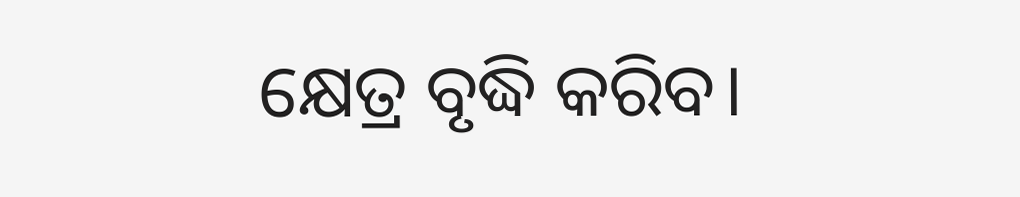କ୍ଷେତ୍ର ବୃଦ୍ଧି କରିବ।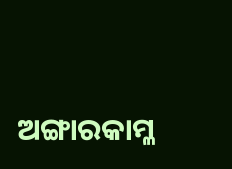ଅଙ୍ଗାରକାମ୍ଳ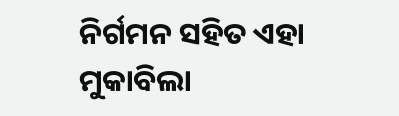ନିର୍ଗମନ ସହିତ ଏହା ମୁକାବିଲା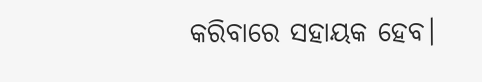କରିବାରେ ସହାୟକ ହେବ।